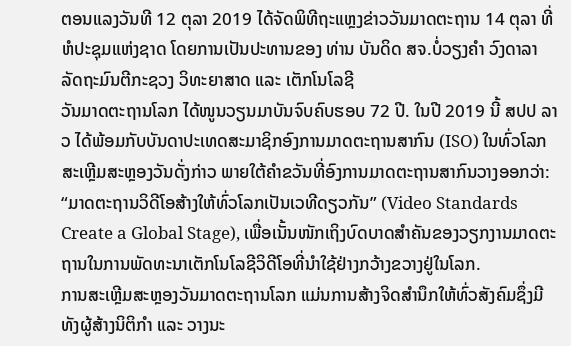ຕອນແລງວັນທີ 12 ຕຸລາ 2019 ໄດ້ຈັດພິທີຖະແຫຼງຂ່າວວັນມາດຕະຖານ 14 ຕຸລາ ທີ່ ຫໍປະຊຸມແຫ່ງຊາດ ໂດຍການເປັນປະທານຂອງ ທ່ານ ບັນດິດ ສຈ.ບໍ່ວຽງຄຳ ວົງດາລາ ລັດຖະມົນຕີກະຊວງ ວິທະຍາສາດ ແລະ ເຕັກໂນໂລຊີ
ວັນມາດຕະຖານໂລກ ໄດ້ໜູນວຽນມາບັນຈົບຄົບຮອບ 72 ປີ. ໃນປີ 2019 ນີ້ ສປປ ລາວ ໄດ້ພ້ອມກັບບັນດາປະເທດສະມາຊິກອົງການມາດຕະຖານສາກົນ (ISO) ໃນທົ່ວໂລກ ສະເຫຼີມສະຫຼອງວັນດັ່ງກ່າວ ພາຍໃຕ້ຄຳຂວັນທີ່ອົງການມາດຕະຖານສາກົນວາງອອກວ່າ: “ມາດຕະຖານວິດີໂອສ້າງໃຫ້ທົ່ວໂລກເປັນເວທີດຽວກັນ” (Video Standards Create a Global Stage), ເພື່ອເນັ້ນໜັກເຖິງບົດບາດສຳຄັນຂອງວຽກງານມາດຕະຖານໃນການພັດທະນາເຕັກໂນໂລຊີວິດີໂອທີ່ນຳໃຊ້ຢ່າງກວ້າງຂວາງຢູ່ໃນໂລກ.
ການສະເຫຼີມສະຫຼອງວັນມາດຕະຖານໂລກ ແມ່ນການສ້າງຈິດສຳນຶກໃຫ້ທົ່ວສັງຄົມຊຶ່ງມີທັງຜູ້ສ້າງນິຕິກຳ ແລະ ວາງນະ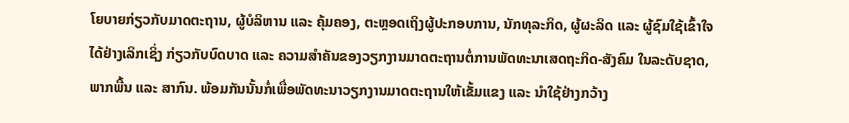ໂຍບາຍກ່ຽວກັບມາດຕະຖານ, ຜູ້ບໍລິຫານ ແລະ ຄຸ້ມຄອງ, ຕະຫຼອດເຖິງຜູ້ປະກອບການ, ນັກທຸລະກິດ, ຜູ້ຜະລິດ ແລະ ຜູ້ຊົມໃຊ້ເຂົ້າໃຈໄດ້ຢ່າງເລິກເຊິ່ງ ກ່ຽວກັບບົດບາດ ແລະ ຄວາມສຳຄັນຂອງວຽກງານມາດຕະຖານຕໍ່ການພັດທະນາເສດຖະກິດ-ສັງຄົມ ໃນລະດັບຊາດ, ພາກພື້ນ ແລະ ສາກົນ. ພ້ອມກັນນັ້ນກໍ່ເພື່ອພັດທະນາວຽກງານມາດຕະຖານໃຫ້ເຂັ້ມແຂງ ແລະ ນຳໃຊ້ຢ່າງກວ້າງ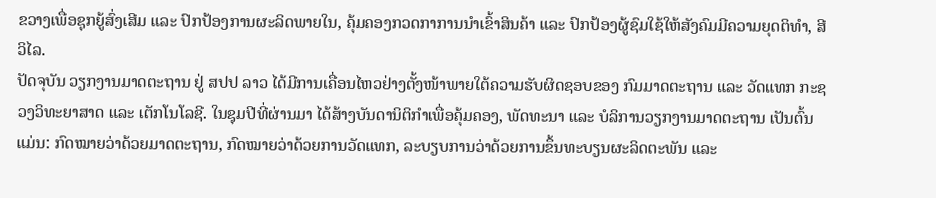ຂວາງເພື່ອຊຸກຍູ້ສົ່ງເສີມ ແລະ ປົກປ້ອງການຜະລິດພາຍໃນ, ຄຸ້ມຄອງກວດກາການນຳເຂົ້າສິນຄ້າ ແລະ ປົກປ້ອງຜູ້ຊົມໃຊ້ໃຫ້ສັງຄົມມີຄວາມຍຸດຕິທຳ, ສີວິໄລ.
ປັດຈຸບັນ ວຽກງານມາດຕະຖານ ຢູ່ ສປປ ລາວ ໄດ້ມີການເຄື່ອນໄຫວຢ່າງຕັ້ງໜ້າພາຍໃຕ້ຄວາມຮັບຜິດຊອບຂອງ ກົມມາດຕະຖານ ແລະ ວັດແທກ ກະຊວງວິທະຍາສາດ ແລະ ເຕັກໂນໂລຊີ. ໃນຊຸມປີທີ່ຜ່ານມາ ໄດ້ສ້າງບັນດານິຕິກຳເພື່ອຄຸ້ມຄອງ, ພັດທະນາ ແລະ ບໍລິການວຽກງານມາດຕະຖານ ເປັນຕົ້ນແມ່ນ: ກົດໝາຍວ່າດ້ວຍມາດຕະຖານ, ກົດໝາຍວ່າດ້ວຍການວັດແທກ, ລະບຽບການວ່າດ້ວຍການຂຶ້ນທະບຽນຜະລິດຕະພັນ ແລະ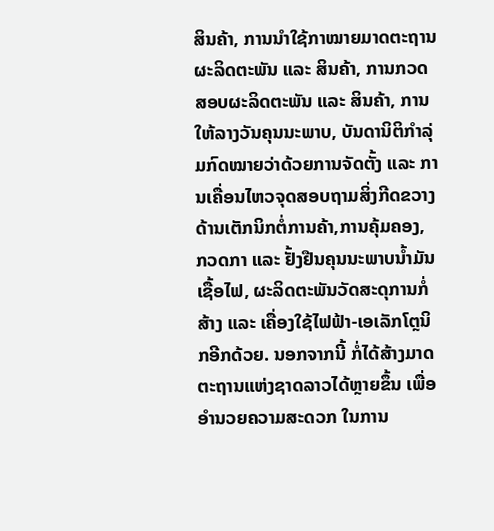ສິນຄ້າ, ການນໍາໃຊ້ກາໝາຍມາດຕະຖານຜະລິດຕະພັນ ແລະ ສິນຄ້າ, ການກວດສອບຜະລິດຕະພັນ ແລະ ສິນຄ້າ, ການໃຫ້ລາງວັນຄຸນນະພາບ, ບັນດານິຕິກຳລຸ່ມກົດໝາຍວ່າດ້ວຍການຈັດຕັ້ງ ແລະ ການເຄື່ອນໄຫວຈຸດສອບຖາມສິ່ງກີດຂວາງດ້ານເຕັກນິກຕໍ່ການຄ້າ,ການຄຸ້ມຄອງ, ກວດກາ ແລະ ຢັ້ງຢືນຄຸນນະພາບນໍ້າມັນເຊື້ອໄຟ, ຜະລິດຕະພັນວັດສະດຸການກໍ່ສ້າງ ແລະ ເຄື່ອງໃຊ້ໄຟຟ້າ-ເອເລັກໂຕຼນິກອີກດ້ວຍ. ນອກຈາກນີ້ ກໍ່ໄດ້ສ້າງມາດຕະຖານແຫ່ງຊາດລາວໄດ້ຫຼາຍຂຶ້ນ ເພື່ອອຳນວຍຄວາມສະດວກ ໃນການ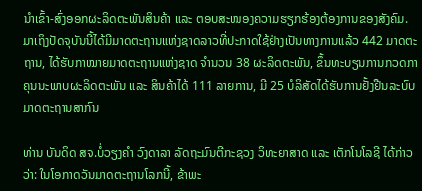ນຳເຂົ້າ-ສົ່ງອອກຜະລິດຕະພັນສິນຄ້າ ແລະ ຕອບສະໜອງຄວາມຮຽກຮ້ອງຕ້ອງການຂອງສັງຄົມ.
ມາເຖິງປັດຈຸບັນນີ້ໄດ້ມີມາດຕະຖານແຫ່ງຊາດລາວທີ່ປະກາດໃຊ້ຢ່າງເປັນທາງການແລ້ວ 442 ມາດຕະຖານ, ໄດ້ຮັບກາໝາຍມາດຕະຖານແຫ່ງຊາດ ຈໍານວນ 38 ຜະລິດຕະພັນ, ຂຶ້ນທະບຽນການກວດກາຄຸນນະພາບຜະລິດຕະພັນ ແລະ ສິນຄ້າໄດ້ 111 ລາຍການ, ມີ 25 ບໍລິສັດໄດ້ຮັບການຢັ້ງຢືນລະບົບມາດຕະຖານສາກົນ

ທ່ານ ບັນດິດ ສຈ.ບໍ່ວຽງຄຳ ວົງດາລາ ລັດຖະມົນຕີກະຊວງ ວິທະຍາສາດ ແລະ ເຕັກໂນໂລຊີ ໄດ້ກ່າວວ່າ: ໃນໂອກາດວັນມາດຕະຖານໂລກນີ້, ຂ້າພະ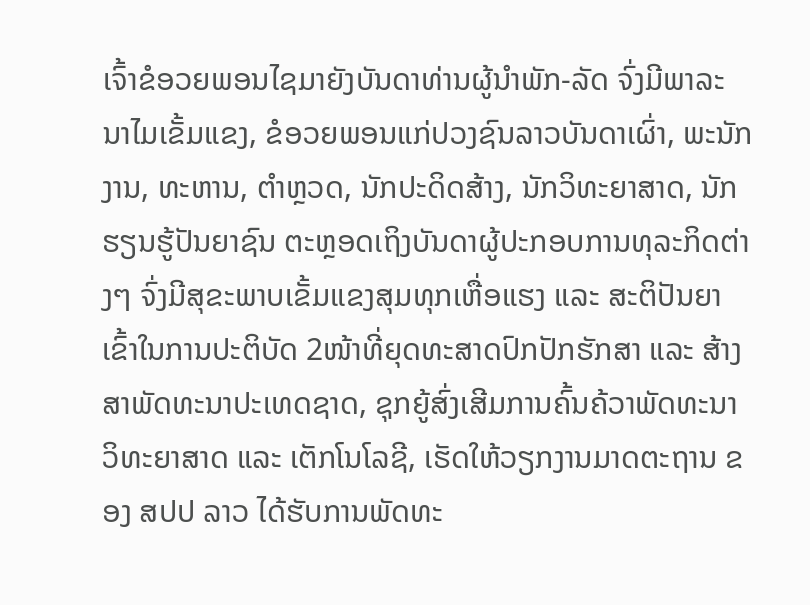ເຈົ້າຂໍອວຍພອນໄຊມາຍັງບັນດາທ່ານຜູ້ນໍາພັກ-ລັດ ຈົ່ງມີພາລະນາໄມເຂັ້ມແຂງ, ຂໍອວຍພອນແກ່ປວງຊົນລາວບັນດາເຜົ່າ, ພະນັກງານ, ທະຫານ, ຕໍາຫຼວດ, ນັກປະດິດສ້າງ, ນັກວິທະຍາສາດ, ນັກຮຽນຮູ້ປັນຍາຊົນ ຕະຫຼອດເຖິງບັນດາຜູ້ປະກອບການທຸລະກິດຕ່າງໆ ຈົ່ງມີສຸຂະພາບເຂັ້ມແຂງສຸມທຸກເຫື່ອແຮງ ແລະ ສະຕິປັນຍາ ເຂົ້າໃນການປະຕິບັດ 2ໜ້າທີ່ຍຸດທະສາດປົກປັກຮັກສາ ແລະ ສ້າງສາພັດທະນາປະເທດຊາດ, ຊຸກຍູ້ສົ່ງເສີມການຄົ້ນຄ້ວາພັດທະນາວິທະຍາສາດ ແລະ ເຕັກໂນໂລຊີ, ເຮັດໃຫ້ວຽກງານມາດຕະຖານ ຂອງ ສປປ ລາວ ໄດ້ຮັບການພັດທະ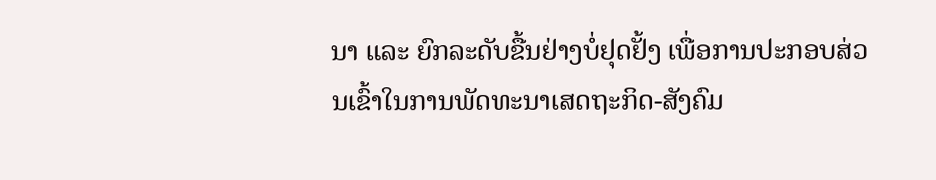ນາ ແລະ ຍົກລະດັບຂື້ນຢ່າງບໍ່ຢຸດຢັ້ງ ເພື່ອການປະກອບສ່ວນເຂົ້າໃນການພັດທະນາເສດຖະກິດ-ສັງຄົມ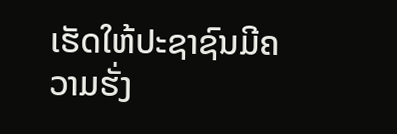ເຮັດໃຫ້ປະຊາຊົນມີຄວາມຮັ່ງ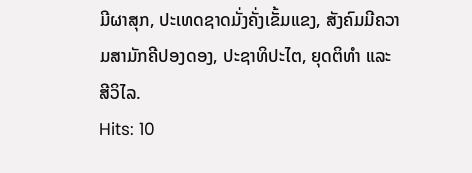ມີຜາສຸກ, ປະເທດຊາດມັ່ງຄັ່ງເຂັ້ມແຂງ, ສັງຄົມມີຄວາມສາມັກຄີປອງດອງ, ປະຊາທິປະໄຕ, ຍຸດຕິທຳ ແລະ ສີວິໄລ.
Hits: 10